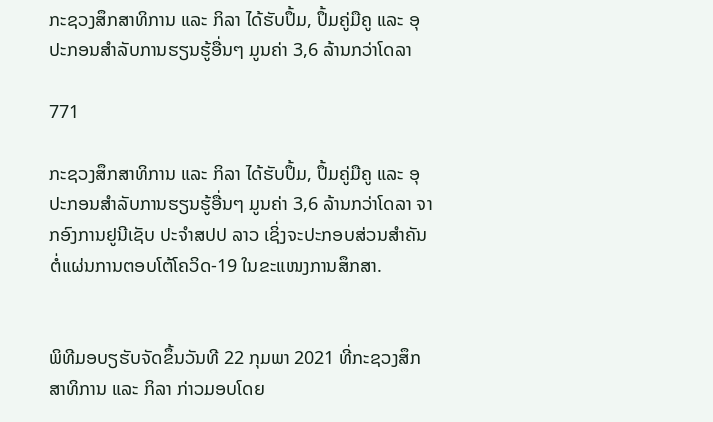ກະຊວງສຶກສາທິການ ແລະ ກິລາ ໄດ້ຮັບປຶ້ມ, ປຶ້ມຄູ່ມືຄູ ແລະ ອຸປະກອນສຳລັບການຮຽນຮູ້ອື່ນໆ ມູນຄ່າ 3,6 ລ້ານກວ່າໂດລາ

771

ກະຊວງສຶກສາທິການ ແລະ ກິລາ ໄດ້ຮັບປຶ້ມ, ປຶ້ມຄູ່ມືຄູ ແລະ ອຸປະກອນສຳລັບການຮຽນຮູ້ອື່ນໆ ມູນຄ່າ 3,6 ລ້ານກວ່າໂດລາ ຈາກອົງການຢູນີເຊັບ ປະຈຳສປປ ລາວ ເຊິ່ງຈະປະກອບສ່ວນສຳຄັນຕໍ່ແຜ່ນການຕອບໂຕ້ໂຄວິດ-19 ໃນຂະແໜງການສຶກສາ.


ພິທີມອບຽຮັບຈັດຂຶ້ນວັນທີ 22 ກຸມພາ 2021 ທີ່ກະຊວງສຶກສາທິການ ແລະ ກິລາ ກ່າວມອບໂດຍ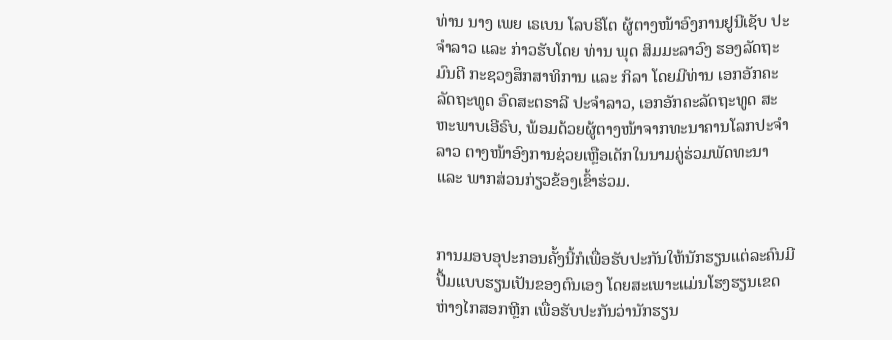ທ່ານ ນາງ ເພຍ ເຣເບນ ໂລບຣິໂຕ ຜູ້ຕາງໜ້າອົງການຢູນີເຊັບ ປະຈຳລາວ ແລະ ກ່າວຮັບໂດຍ ທ່ານ ພຸດ ສິມມະລາວົງ ຮອງລັດຖະມົນຕີ ກະຊວງສຶກສາທິການ ແລະ ກິລາ ໂດຍມີທ່ານ ເອກອັກຄະລັດຖະທູດ ອົດສະຕຣາລີ ປະຈຳລາວ, ເອກອັກຄະລັດຖະທູດ ສະຫະພາບເອີຣົບ, ພ້ອມດ້ວຍຜູ້ຕາງໜ້າຈາກທະນາຄານໂລກປະຈຳລາວ ຕາງໜ້າອົງການຊ່ວຍເຫຼືອເດັກໃນນາມຄູ່ຮ່ວມພັດທະນາ ແລະ ພາກສ່ວນກ່ຽວຂ້ອງເຂົ້າຮ່ວມ.


ການມອບອຸປະກອນຄັ້ງນີ້ກໍເພື່ອຮັບປະກັນໃຫ້ນັກຮຽນແຕ່ລະຄົນມີປື້ມແບບຮຽນເປັນຂອງຕົນເອງ ໂດຍສະເພາະແມ່ນໂຮງຮຽນເຂດຫ່າງໄກສອກຫຼີກ ເພື່ອຮັບປະກັນວ່ານັກຮຽນ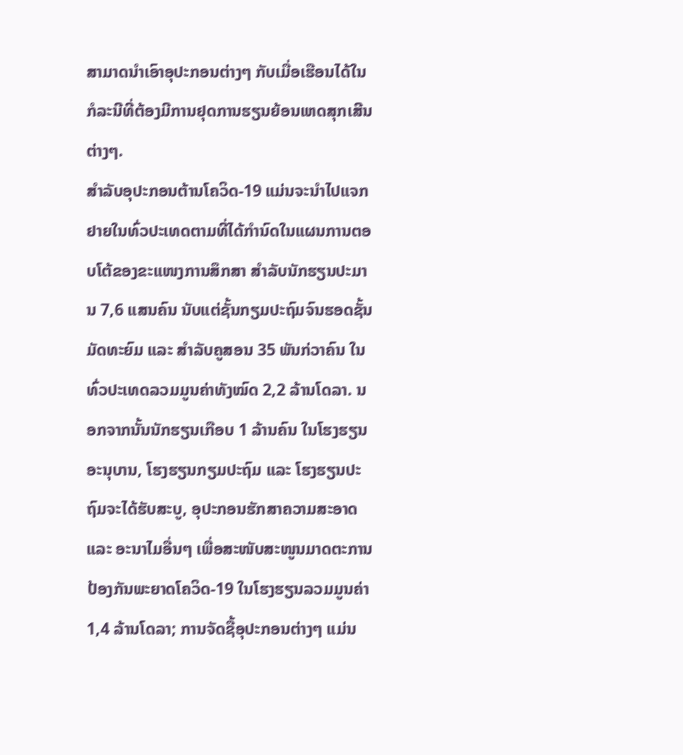ສາມາດນຳເອົາອຸປະກອນຕ່າງໆ ກັບເມື່ອເຮືອນໄດ້ໃນກໍລະນີທີ່ຕ້ອງມີການຢຸດການຮຽນຍ້ອນເຫດສຸກເສີນຕ່າງໆ.
ສຳລັບອຸປະກອນຕ້ານໂຄວິດ-19 ແມ່ນຈະນຳໄປແຈກຢາຍໃນທົ່ວປະເທດຕາມທີ່ໄດ້ກຳນົດໃນແຜນການຕອບໂຕ້ຂອງຂະແໜງການສຶກສາ ສຳລັບນັກຮຽນປະມານ 7,6 ແສນຄົນ ນັບແຕ່ຊັ້ນກຽມປະຖົມຈົນຮອດຊັ້ນມັດທະຍົມ ແລະ ສຳລັບຄູສອນ 35 ພັນກ່ວາຄົນ ໃນທົ່ວປະເທດລວມມູນຄ່າທັງໝົດ 2,2 ລ້ານໂດລາ. ນອກຈາກນັ້ນນັກຮຽນເກືອບ 1 ລ້ານຄົນ ໃນໂຮງຮຽນອະນຸບານ, ໂຮງຮຽນກຽມປະຖົມ ແລະ ໂຮງຮຽນປະຖົມຈະໄດ້ຮັບສະບູ, ອຸປະກອນຮັກສາຄວາມສະອາດ ແລະ ອະນາໄມອື່ນໆ ເພື່ອສະໜັບສະໜູນມາດຕະການປ້ອງກັນພະຍາດໂຄວິດ-19 ໃນໂຮງຮຽນລວມມູນຄ່າ 1,4 ລ້ານໂດລາ; ການຈັດຊື້ອຸປະກອນຕ່າງໆ ແມ່ນ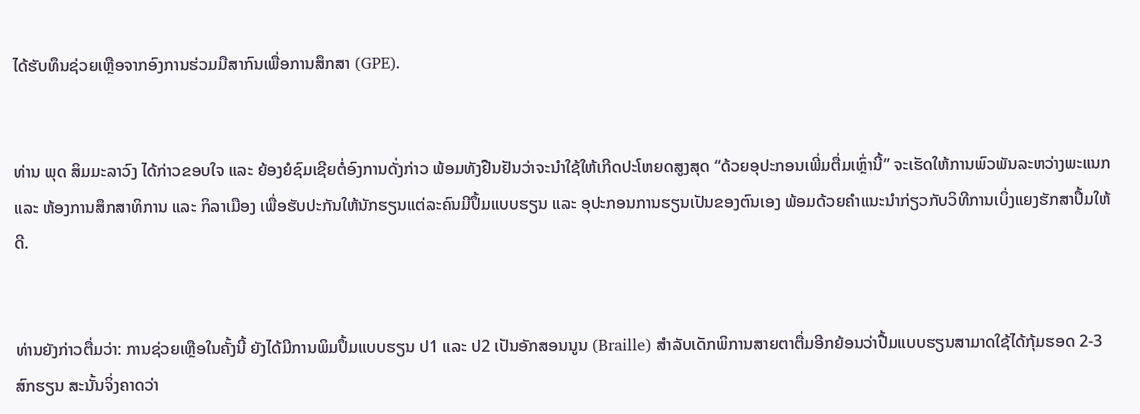ໄດ້ຮັບທຶນຊ່ວຍເຫຼືອຈາກອົງການຮ່ວມມືສາກົນເພື່ອການສຶກສາ (GPE).


ທ່ານ ພຸດ ສິມມະລາວົງ ໄດ້ກ່າວຂອບໃຈ ແລະ ຍ້ອງຍໍຊົມເຊີຍຕໍ່ອົງການດັ່ງກ່າວ ພ້ອມທັງຢືນຢັນວ່າຈະນຳໃຊ້ໃຫ້ເກີດປະໂຫຍດສູງສຸດ “ດ້ວຍອຸປະກອນເພີ່ມຕື່ມເຫຼົ່ານີ້” ຈະເຮັດໃຫ້ການພົວພັນລະຫວ່າງພະແນກ ແລະ ຫ້ອງການສຶກສາທິການ ແລະ ກິລາເມືອງ ເພື່ອຮັບປະກັນໃຫ້ນັກຮຽນແຕ່ລະຄົນມີປຶ້ມແບບຮຽນ ແລະ ອຸປະກອນການຮຽນເປັນຂອງຕົນເອງ ພ້ອມດ້ວຍຄຳແນະນຳກ່ຽວກັບວິທີການເບິ່ງແຍງຮັກສາປຶ້ມໃຫ້ດີ.


ທ່ານຍັງກ່າວຕື່ມວ່າ: ການຊ່ວຍເຫຼືອໃນຄັ້ງນີ້ ຍັງໄດ້ມີການພິມປຶ້ມແບບຮຽນ ປ1 ແລະ ປ2 ເປັນອັກສອນນູນ (Braille) ສຳລັບເດັກພິການສາຍຕາຕື່ມອີກຍ້ອນວ່າປື້ມແບບຮຽນສາມາດໃຊ້ໄດ້ກຸ້ມຮອດ 2-3 ສົກຮຽນ ສະນັ້ນຈິ່ງຄາດວ່າ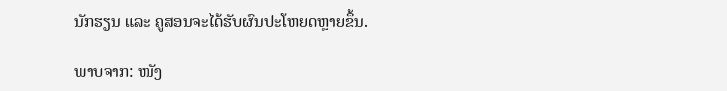ນັກຮຽນ ແລະ ຄູສອນຈະໄດ້ຮັບຜົນປະໂຫຍດຫຼາຍຂຶ້ນ.

ພາບຈາກ: ໜັງ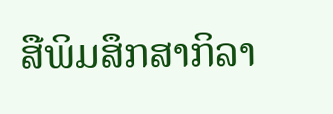ສືພິມສຶກສາກິລາ